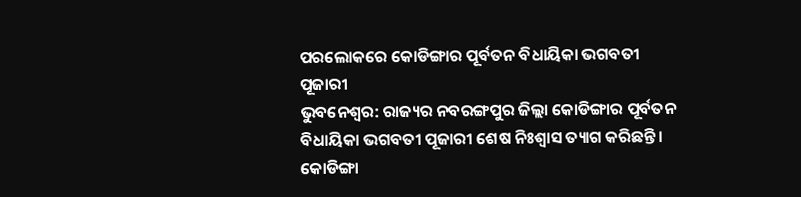ପରଲୋକରେ କୋଡିଙ୍ଗାର ପୂର୍ବତନ ବିଧାୟିକା ଭଗବତୀ ପୂଜାରୀ
ଭୁବନେଶ୍ୱର: ରାଜ୍ୟର ନବରଙ୍ଗପୁର ଜିଲ୍ଲା କୋଡିଙ୍ଗାର ପୂର୍ବତନ ବିଧାୟିକା ଭଗବତୀ ପୂଜାରୀ ଶେଷ ନିଃଶ୍ୱାସ ତ୍ୟାଗ କରିଛନ୍ତି । କୋଡିଙ୍ଗା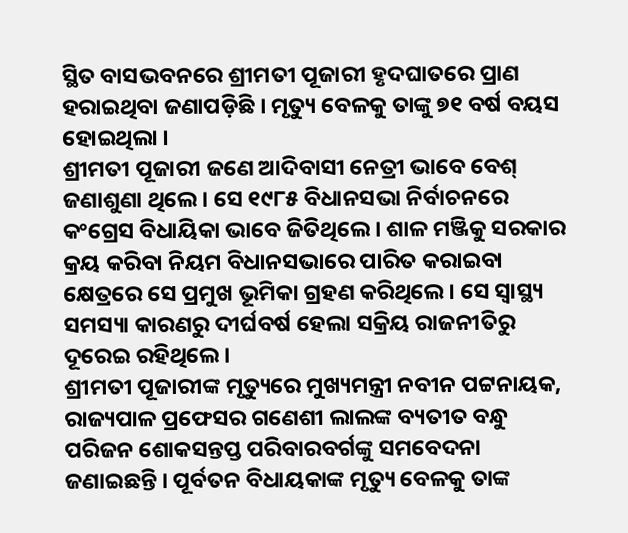ସ୍ଥିତ ବାସଭବନରେ ଶ୍ରୀମତୀ ପୂଜାରୀ ହୃଦଘାତରେ ପ୍ରାଣ ହରାଇଥିବା ଜଣାପଡ଼ିଛି । ମୃତ୍ୟୁ ବେଳକୁ ତାଙ୍କୁ ୭୧ ବର୍ଷ ବୟସ ହୋଇଥିଲା ।
ଶ୍ରୀମତୀ ପୂଜାରୀ ଜଣେ ଆଦିବାସୀ ନେତ୍ରୀ ଭାବେ ବେଶ୍ ଜଣାଶୁଣା ଥିଲେ । ସେ ୧୯୮୫ ବିଧାନସଭା ନିର୍ବାଚନରେ କଂଗ୍ରେସ ବିଧାୟିକା ଭାବେ ଜିତିଥିଲେ । ଶାଳ ମଞ୍ଜିକୁ ସରକାର କ୍ରୟ କରିବା ନିୟମ ବିଧାନସଭାରେ ପାରିତ କରାଇବା କ୍ଷେତ୍ରରେ ସେ ପ୍ରମୁଖ ଭୂମିକା ଗ୍ରହଣ କରିଥିଲେ । ସେ ସ୍ୱାସ୍ଥ୍ୟ ସମସ୍ୟା କାରଣରୁ ଦୀର୍ଘବର୍ଷ ହେଲା ସକ୍ରିୟ ରାଜନୀତିରୁ ଦୂରେଇ ରହିଥିଲେ ।
ଶ୍ରୀମତୀ ପୂଜାରୀଙ୍କ ମୃତ୍ୟୁରେ ମୁଖ୍ୟମନ୍ତ୍ରୀ ନବୀନ ପଟ୍ଟନାୟକ, ରାଜ୍ୟପାଳ ପ୍ରଫେସର ଗଣେଶୀ ଲାଲଙ୍କ ବ୍ୟତୀତ ବନ୍ଧୁ ପରିଜନ ଶୋକସନ୍ତପ୍ତ ପରିବାରବର୍ଗଙ୍କୁ ସମବେଦନା ଜଣାଇଛନ୍ତି । ପୂର୍ବତନ ବିଧାୟକାଙ୍କ ମୃତ୍ୟୁ ବେଳକୁ ତାଙ୍କ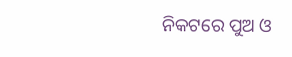ନିକଟରେ ପୁଅ ଓ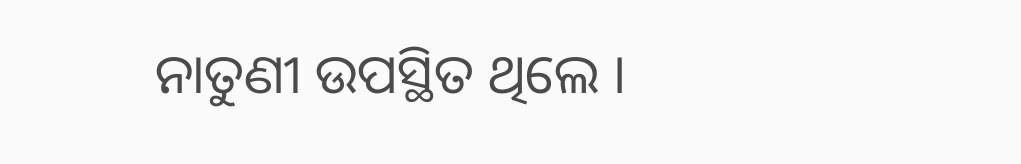ନାତୁଣୀ ଉପସ୍ଥିତ ଥିଲେ ।